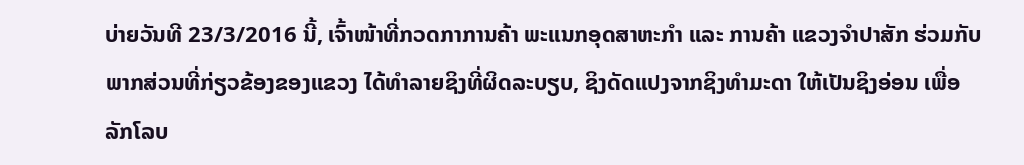ບ່າຍວັນທີ 23/3/2016 ນີ້, ເຈົ້າໜ້າທີ່ກວດກາການຄ້າ ພະແນກອຸດສາຫະກຳ ແລະ ການຄ້າ ແຂວງຈຳປາສັກ ຮ່ວມກັບພາກສ່ວນທີ່ກ່ຽວຂ້ອງຂອງແຂວງ ໄດ້ທຳລາຍຊິງທີ່ຜິດລະບຽບ, ຊິງດັດແປງຈາກຊິງທຳມະດາ ໃຫ້ເປັນຊິງອ່ອນ ເພື່ອລັກໂລບ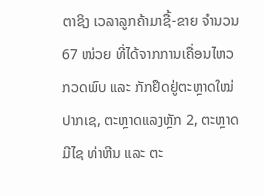ຕາຊິງ ເວລາລູກຄ້າມາຊື້-ຂາຍ ຈຳນວນ 67 ໜ່ວຍ ທີ່ໄດ້ຈາກການເຄື່ອນໄຫວກວດພົບ ແລະ ກັກຢຶດຢູ່ຕະຫຼາດໃໝ່ປາກເຊ, ຕະຫຼາດແລງຫຼັກ 2, ຕະຫຼາດມີໄຊ ທ່າຫີນ ແລະ ຕະ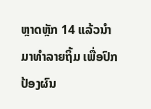ຫຼາດຫຼັກ 14 ແລ້ວນຳມາທຳລາຍຖິ້ມ ເພື່ອປົກປ້ອງຜົນ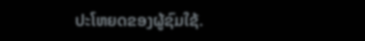ປະໂຫຍດຂອງຜູ້ຊົມໃຊ້.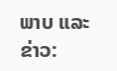ພາບ ແລະ ຂ່າວ: